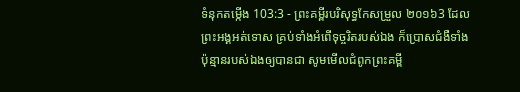ទំនុកតម្កើង 103:3 - ព្រះគម្ពីរបរិសុទ្ធកែសម្រួល ២០១៦3 ដែលព្រះអង្គអត់ទោស គ្រប់ទាំងអំពើទុច្ចរិតរបស់ឯង ក៏ប្រោសជំងឺទាំងប៉ុន្មានរបស់ឯងឲ្យបានជា សូមមើលជំពូកព្រះគម្ពី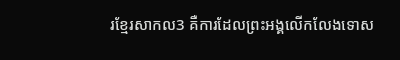រខ្មែរសាកល3 គឺការដែលព្រះអង្គលើកលែងទោស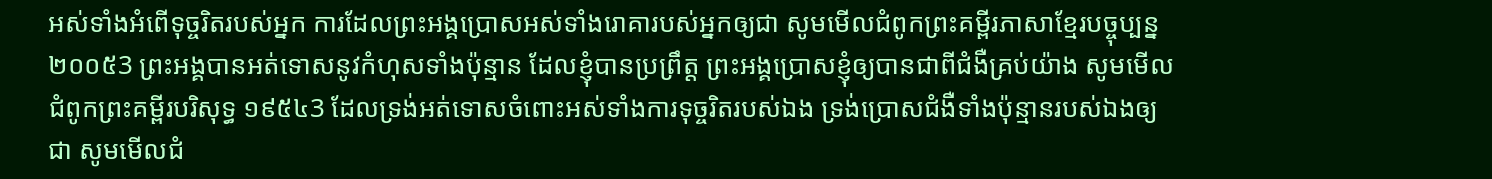អស់ទាំងអំពើទុច្ចរិតរបស់អ្នក ការដែលព្រះអង្គប្រោសអស់ទាំងរោគារបស់អ្នកឲ្យជា សូមមើលជំពូកព្រះគម្ពីរភាសាខ្មែរបច្ចុប្បន្ន ២០០៥3 ព្រះអង្គបានអត់ទោសនូវកំហុសទាំងប៉ុន្មាន ដែលខ្ញុំបានប្រព្រឹត្ត ព្រះអង្គប្រោសខ្ញុំឲ្យបានជាពីជំងឺគ្រប់យ៉ាង សូមមើលជំពូកព្រះគម្ពីរបរិសុទ្ធ ១៩៥៤3 ដែលទ្រង់អត់ទោសចំពោះអស់ទាំងការទុច្ចរិតរបស់ឯង ទ្រង់ប្រោសជំងឺទាំងប៉ុន្មានរបស់ឯងឲ្យជា សូមមើលជំ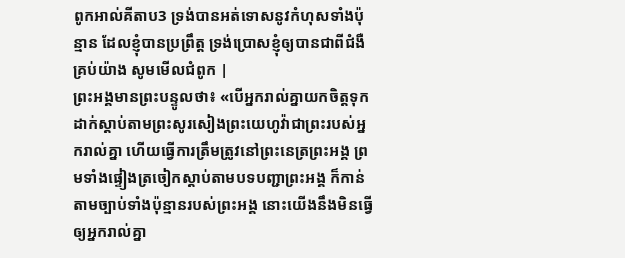ពូកអាល់គីតាប3 ទ្រង់បានអត់ទោសនូវកំហុសទាំងប៉ុន្មាន ដែលខ្ញុំបានប្រព្រឹត្ត ទ្រង់ប្រោសខ្ញុំឲ្យបានជាពីជំងឺគ្រប់យ៉ាង សូមមើលជំពូក |
ព្រះអង្គមានព្រះបន្ទូលថា៖ «បើអ្នករាល់គ្នាយកចិត្តទុកដាក់ស្តាប់តាមព្រះសូរសៀងព្រះយេហូវ៉ាជាព្រះរបស់អ្នករាល់គ្នា ហើយធ្វើការត្រឹមត្រូវនៅព្រះនេត្រព្រះអង្គ ព្រមទាំងផ្ទៀងត្រចៀកស្តាប់តាមបទបញ្ជាព្រះអង្គ ក៏កាន់តាមច្បាប់ទាំងប៉ុន្មានរបស់ព្រះអង្គ នោះយើងនឹងមិនធ្វើឲ្យអ្នករាល់គ្នា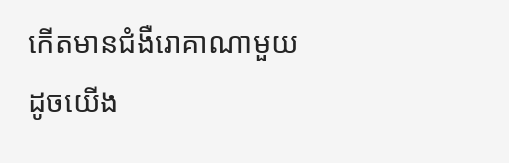កើតមានជំងឺរោគាណាមួយ ដូចយើង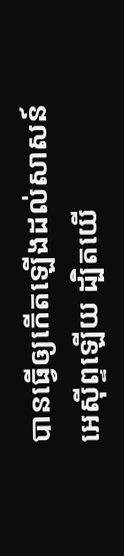បានធ្វើឲ្យកើតឡើងដល់សាសន៍អេស៊ីព្ទឡើយ ដ្បិតយើ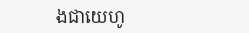ងជាយេហូ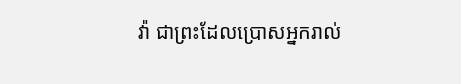វ៉ា ជាព្រះដែលប្រោសអ្នករាល់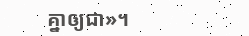គ្នាឲ្យជា»។